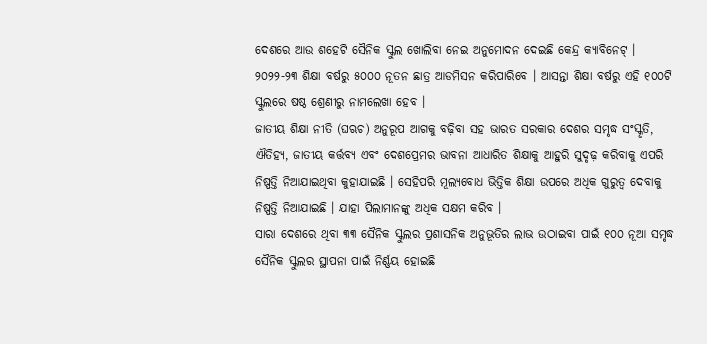ଦେଶରେ ଆଉ ଶହେଟି ସୈନିକ ସ୍କୁଲ ଖୋଲିବା ନେଇ ଅନୁମୋଦନ ଦେଇଛି କେନ୍ଦ୍ର କ୍ୟାବିନେଟ୍ । ୨୦୨୨-୨୩ ଶିକ୍ଷା ବର୍ଷରୁ ୫୦୦୦ ନୂତନ ଛାତ୍ର ଆଡମିସନ କରିପାରିବେ । ଆସନ୍ତା ଶିକ୍ଷା ବର୍ଷରୁ ଏହି ୧୦୦ଟି ସ୍କୁଲରେ ଷଷ୍ଠ ଶ୍ରେଣୀରୁ ନାମଲେଖା ହେବ ।
ଜାତୀୟ ଶିକ୍ଷା ନୀତି (ଘଋଚ) ଅନୁରୂପ ଆଗକୁ ବଢ଼ିବା ସହ ଭାରତ ସରକାର ଦେଶର ସମୃଦ୍ଧ ସଂସ୍କୃତି, ଐତିହ୍ୟ, ଜାତୀୟ କର୍ତ୍ତବ୍ୟ ଏବଂ ଦେଶପ୍ରେମର ଭାବନା ଆଧାରିତ ଶିକ୍ଷାକୁ ଆହୁରି ସୁଦୃଢ଼ କରିବାକୁ ଏପରି ନିଷ୍ପତ୍ତି ନିଆଯାଇଥିବା କୁହାଯାଇଛି । ସେହିପରି ମୂଲ୍ୟବୋଧ ଭିତ୍ତିକ ଶିକ୍ଷା ଉପରେ ଅଧିକ ଗୁରୁତ୍ୱ ଦେବାକୁ ନିଷ୍ପତ୍ତି ନିଆଯାଇଛି । ଯାହା ପିଲାମାନଙ୍କୁ ଅଧିକ ସକ୍ଷମ କରିବ ।
ସାରା ଦେଶରେ ଥିବା ୩୩ ସୈନିକ ସ୍କୁଲର ପ୍ରଶାସନିକ ଅନୁଭୂତିର ଲାଭ ଉଠାଇବା ପାଇଁ ୧୦୦ ନୂଆ ସମୃଦ୍ଧ ସୈନିକ ସ୍କୁଲର ସ୍ଥାପନା ପାଇଁ ନିର୍ଣ୍ଣୟ ହୋଇଛି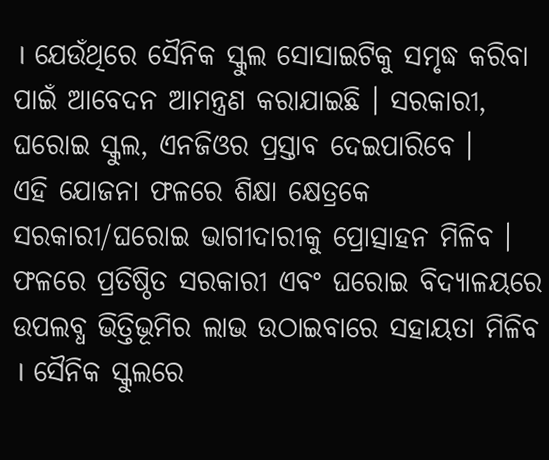। ଯେଉଁଥିରେ ସୈନିକ ସ୍କୁଲ ସୋସାଇଟିକୁ ସମୃଦ୍ଧ କରିବା ପାଇଁ ଆବେଦନ ଆମନ୍ତ୍ରଣ କରାଯାଇଛି । ସରକାରୀ, ଘରୋଇ ସ୍କୁଲ, ଏନଜିଓର ପ୍ରସ୍ତାବ ଦେଇପାରିବେ ।
ଏହି ଯୋଜନା ଫଳରେ ଶିକ୍ଷା କ୍ଷେତ୍ରକେ ସରକାରୀ/ଘରୋଇ ଭାଗୀଦାରୀକୁ ପ୍ରୋତ୍ସାହନ ମିଳିବ । ଫଳରେ ପ୍ରତିଷ୍ଠିତ ସରକାରୀ ଏବଂ ଘରୋଇ ବିଦ୍ୟାଳୟରେ ଉପଲବ୍ଧ ଭିତ୍ତିଭୂମିର ଲାଭ ଉଠାଇବାରେ ସହାୟତା ମିଳିବ । ସୈନିକ ସ୍କୁଲରେ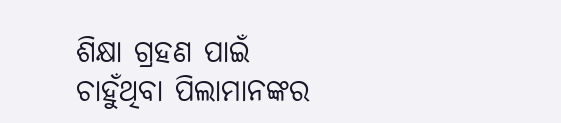ଶିକ୍ଷା ଗ୍ରହଣ ପାଇଁ ଚାହୁଁଥିବା ପିଲାମାନଙ୍କର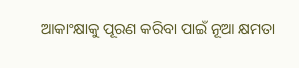ଆକାଂକ୍ଷାକୁ ପୂରଣ କରିବା ପାଇଁ ନୂଆ କ୍ଷମତା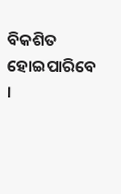ବିକଶିତ ହୋଇପାରିବେ ।